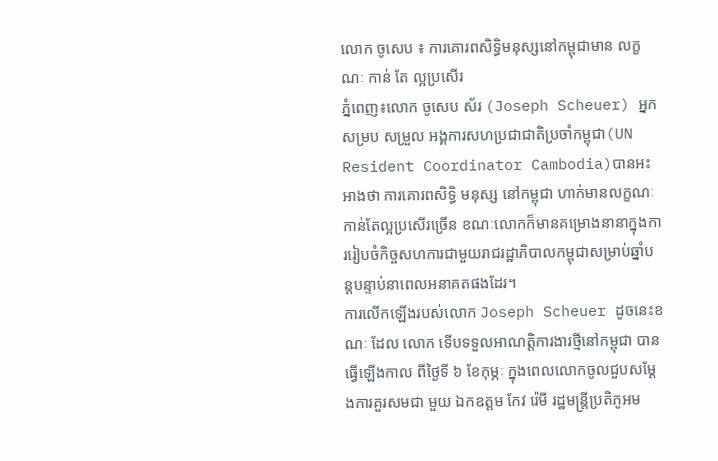លោក ចូសេប ៖ ការគោរពសិទ្ធិមនុស្សនៅកម្ពុជាមាន លក្ខណៈ កាន់ តែ ល្អប្រសើរ
ភ្នំពេញ៖លោក ចូសេប ស័រ (Joseph Scheuer) អ្នកសម្រប សម្រួល អង្គការសហប្រជាជាតិប្រចាំកម្ពុជា(UN Resident Coordinator Cambodia)បានអះអាងថា ការគោរពសិទ្ធិ មនុស្ស នៅកម្ពុជា ហាក់មានលក្ខណៈកាន់តែល្អប្រសើរច្រើន ខណៈលោកក៏មានគម្រោងនានាក្នុងការរៀបចំកិច្ចសហការជាមួយរាជរដ្ឋាភិបាលកម្ពុជាសម្រាប់ឆ្នាំបន្តបន្ទាប់នាពេលអនាគតផងដែរ។
ការលើកឡើងរបស់លោក Joseph Scheuer ដូចនេះខណៈ ដែល លោក ទើបទទួលអាណត្តិការងារថ្មីនៅកម្ពុជា បានធ្វើឡើងកាល ពីថ្ងៃទី ៦ ខែកុម្ភៈ ក្នុងពេលលោកចូលជួបសម្តែងការគួរសមជា មួយ ឯកឧត្តម កែវ រ៉េមី រដ្ឋមន្ត្រីប្រតិភូអម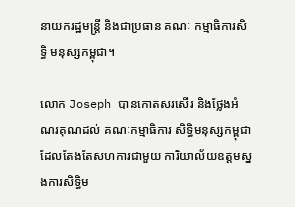នាយករដ្ឋមន្ត្រី និងជាប្រធាន គណៈ កម្មាធិការសិទ្ធិ មនុស្សកម្ពុជា។

លោក Joseph បានកោតសរសើរ និងថ្លែងអំណរគុណដល់ គណៈកម្មាធិការ សិទ្ធិមនុស្សកម្ពុជា ដែលតែងតែសហការជាមួយ ការិយាល័យឧត្តមស្នងការសិទ្ធិម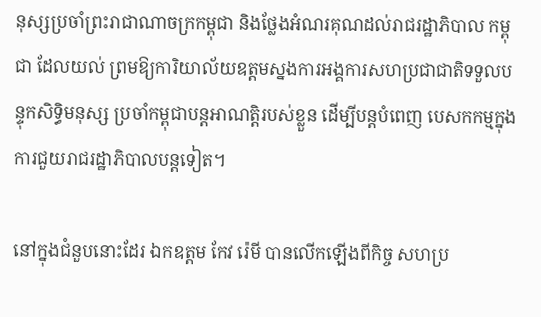នុស្សប្រចាំព្រះរាជាណាចក្រកម្ពុជា និងថ្លែងអំណរគុណដល់រាជរដ្ឋាភិបាល កម្ពុជា ដែលយល់ ព្រមឱ្យការិយាល័យឧត្តមស្នងការអង្គការសហប្រជាជាតិទទួលបន្ទុកសិទ្ធិមនុស្ស ប្រចាំកម្ពុជាបន្តអាណត្តិរបស់ខ្លួន ដើម្បីបន្តបំពេញ បេសកកម្មក្នុងការជួយរាជរដ្ឋាភិបាលបន្តទៀត។

នៅក្នុងជំនួបនោះដែរ ឯកឧត្តម កែវ រ៉េមី បានលើកឡើងពីកិច្ច សហប្រ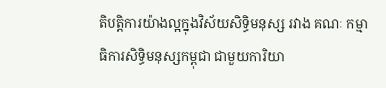តិបត្តិការយ៉ាងល្អក្នុងវិស័យសិទ្ធិមនុស្ស រវាង គណៈ កម្មា ធិការសិទ្ធិមនុស្សកម្ពុជា ជាមួយការិយា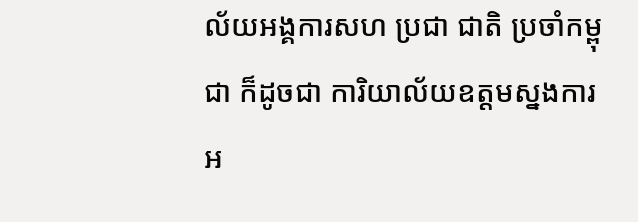ល័យអង្គការសហ ប្រជា ជាតិ ប្រចាំកម្ពុជា ក៏ដូចជា ការិយាល័យឧត្តមស្នងការអ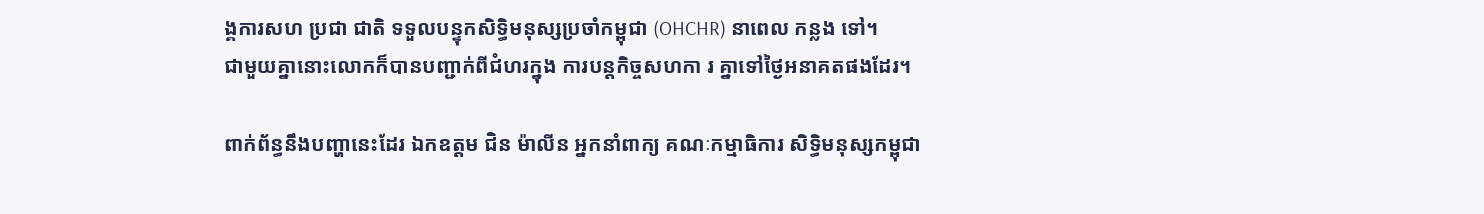ង្គការសហ ប្រជា ជាតិ ទទួលបន្ទុកសិទ្ធិមនុស្សប្រចាំកម្ពុជា (OHCHR) នាពេល កន្លង ទៅ។
ជាមួយគ្នានោះលោកក៏បានបញ្ជាក់ពីជំហរក្នុង ការបន្តកិច្ចសហកា រ គ្នាទៅថ្ងៃអនាគតផងដែរ។

ពាក់ព័ន្ធនឹងបញ្ហានេះដែរ ឯកឧត្តម ជិន ម៉ាលីន អ្នកនាំពាក្យ គណៈកម្មាធិការ សិទ្ធិមនុស្សកម្ពុជា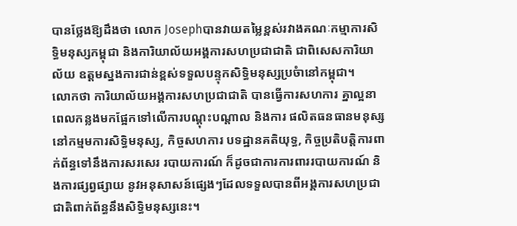បានថ្លែងឱ្យដឹងថា លោក Josephបានវាយតម្លៃខ្ពស់រវាងគណៈកម្មាការសិទ្ធិមនុស្សកម្ពុជា និងការិយាល័យអង្គការសហប្រជាជាតិ ជាពិសេសការិយាល័យ ឧត្តមស្នងការជាន់ខ្ពស់ទទួលបន្ទុកសិទ្ធិមនុស្សប្រចំានៅកម្ពុជា។
លោកថា ការិយាល័យអង្គការសហប្រជាជាតិ បានធ្វើការសហការ គ្នាល្អនា ពេលកន្លងមកផ្អែកទៅលើការបណ្តុះបណ្តាល និងការ ផលិតធនធានមនុស្សនៅកម្មមការសិទ្ធិមនុស្ស, កិច្ចសហការ បទដ្ឋានគតិយុទ្ធ, កិច្ចប្រតិបត្តិការពាក់ព័ន្ធទៅនឹងការសរសេរ របាយការណ៍ ក៏ដូចជាការការពាររបាយការណ៍ និងការផ្សព្វផ្សាយ នូវអនុសាសន៍ផ្សេងៗដែលទទួលបានពីអង្គការសហប្រជាជាតិពាក់ព័ន្ធនឹងសិទ្ធិមនុស្សនេះ។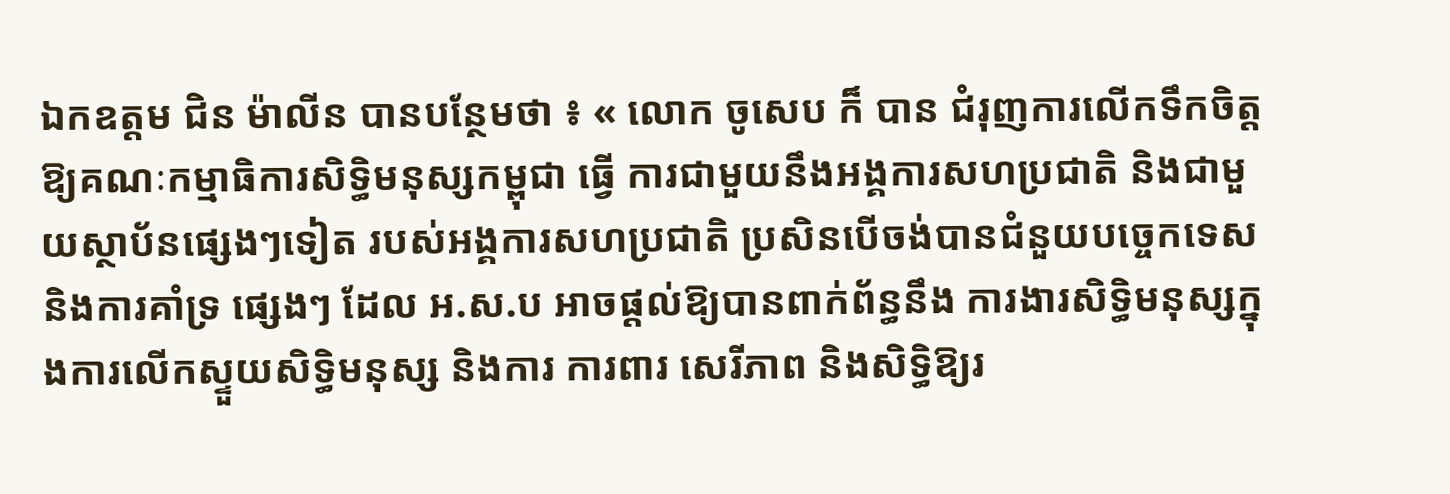ឯកឧត្តម ជិន ម៉ាលីន បានបន្ថែមថា ៖ « លោក ចូសេប ក៏ បាន ជំរុញការលើកទឹកចិត្ត ឱ្យគណៈកម្មាធិការសិទ្ធិមនុស្សកម្ពុជា ធ្វើ ការជាមួយនឹងអង្គការសហប្រជាតិ និងជាមួយស្ថាប័នផ្សេងៗទៀត របស់អង្គការសហប្រជាតិ ប្រសិនបើចង់បានជំនួយបច្ចេកទេស និងការគាំទ្រ ផ្សេងៗ ដែល អ.ស.ប អាចផ្តល់ឱ្យបានពាក់ព័ន្ធនឹង ការងារសិទ្ធិមនុស្សក្នុងការលើកស្ទួយសិទ្ធិមនុស្ស និងការ ការពារ សេរីភាព និងសិទ្ធិឱ្យរ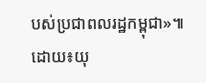បស់ប្រជាពលរដ្ឋកម្ពុជា»៕
ដោយ៖យុ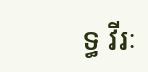ទ្ធ វីរៈ